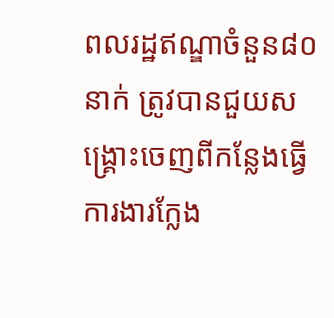ពលរដ្ឋឥណ្ឌាចំនួន៨០នាក់ ត្រូវបានជួយសង្រ្គោះចេញពីកន្លែងធ្វើការងារក្លែង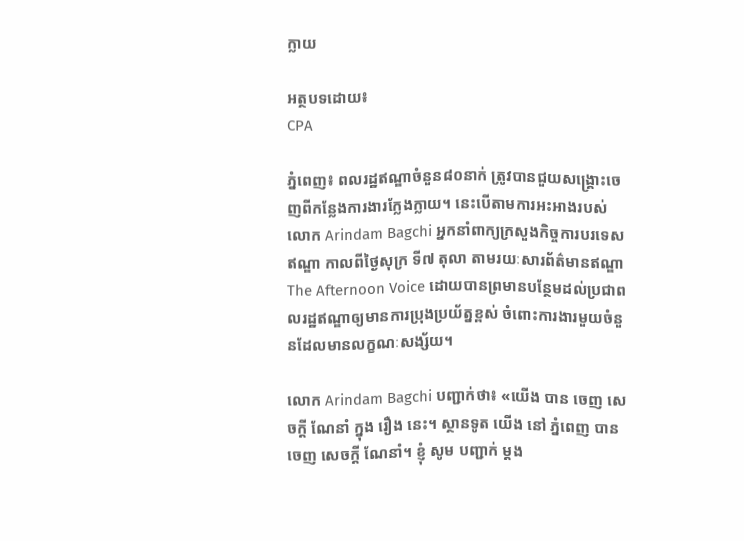ក្លាយ

អត្ថបទដោយ៖
CPA

ភ្នំពេញ៖ ពលរដ្ឋឥណ្ឌាចំនួន៨០នាក់ ត្រូវបានជួយសង្រ្គោះចេញពីកន្លែងការងារក្លែងក្លាយ។ នេះបើតាមការអះអាងរបស់លោក Arindam Bagchi អ្នកនាំពាក្យក្រសួងកិច្ចការបរទេសឥណ្ឌា កាលពីថ្ងៃសុក្រ ទី៧ តុលា តាមរយៈសារព័ត៌មានឥណ្ឌា The Afternoon Voice ដោយបានព្រមានបន្ថែមដល់ប្រជាពលរដ្ឋឥណ្ឌាឲ្យមានការប្រុងប្រយ័ត្នខ្ពស់ ចំពោះការងារមួយចំនួនដែលមានលក្ខណៈសង្ស័យ។

លោក Arindam Bagchi បញ្ជាក់ថា៖ «យើង បាន ចេញ សេចក្តី ណែនាំ ក្នុង រឿង នេះ។ ស្ថានទូត យើង នៅ ភ្នំពេញ បាន ចេញ សេចក្តី ណែនាំ។ ខ្ញុំ សូម បញ្ជាក់ ម្តង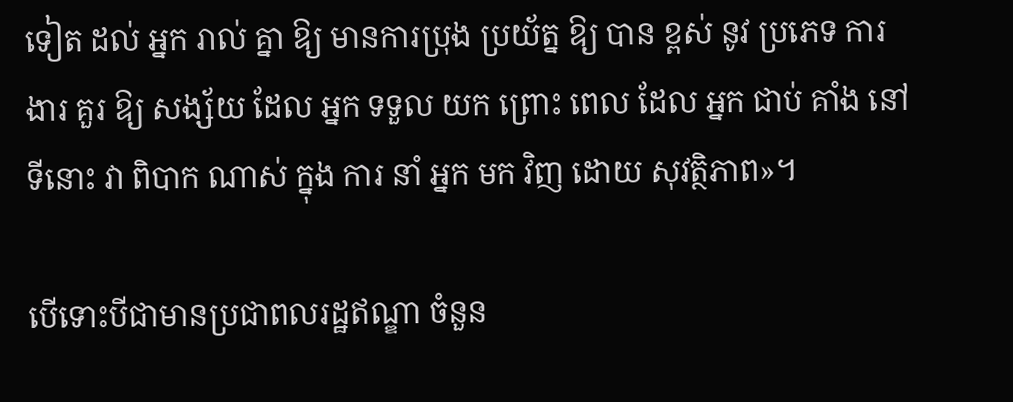ទៀត ដល់ អ្នក រាល់ គ្នា ឱ្យ មានការប្រុង ប្រយ័ត្ន ឱ្យ បាន ខ្ពស់ នូវ ប្រភេទ ការងារ គួរ ឱ្យ សង្ស័យ ដែល អ្នក ទទួល យក ព្រោះ ពេល ដែល អ្នក ជាប់ គាំង នៅ ទីនោះ វា ពិបាក ណាស់ ក្នុង ការ នាំ អ្នក មក វិញ ដោយ សុវត្ថិភាព»។

បើទោះបីជាមានប្រជាពលរដ្ឋឥណ្ឌា ចំនួន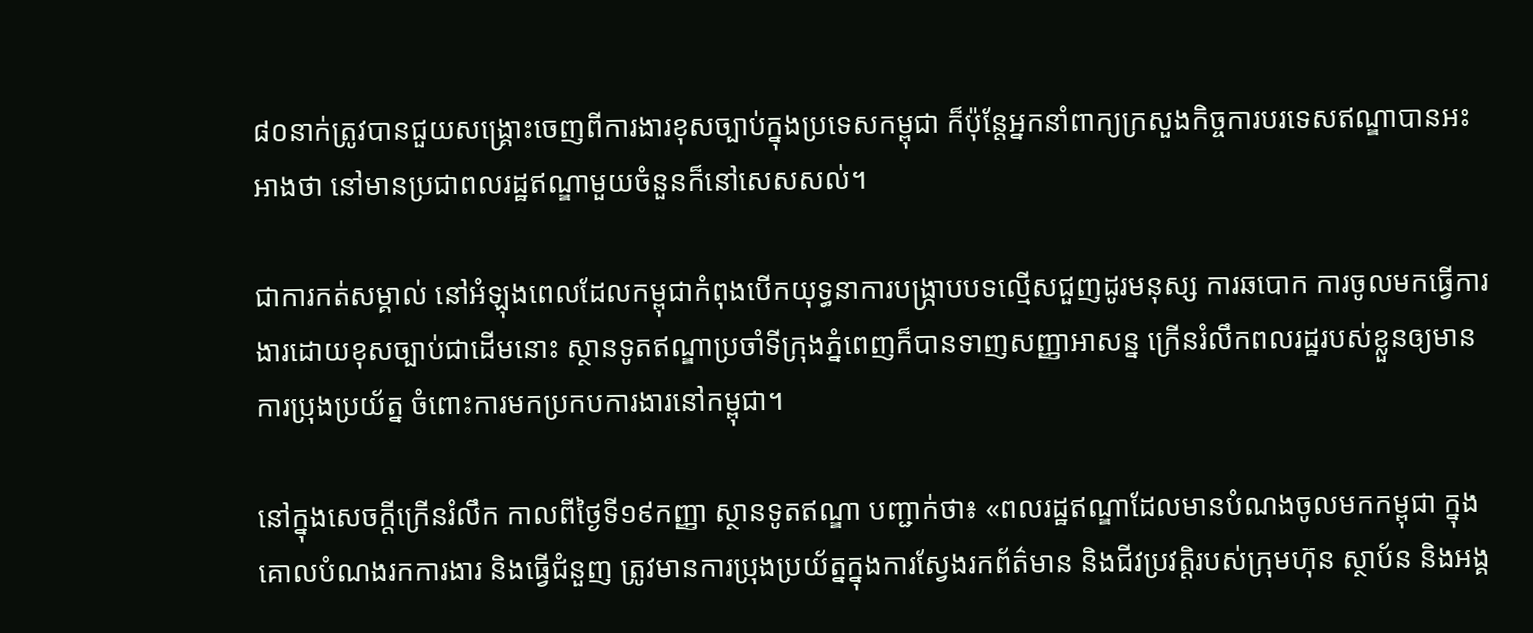៨០នាក់ត្រូវបានជួយសង្រ្គោះចេញពីការងារខុសច្បាប់ក្នុងប្រទេសកម្ពុជា ក៏ប៉ុន្តែអ្នកនាំពាក្យក្រសួងកិច្ចការបរទេសឥណ្ឌាបានអះអាងថា នៅមានប្រជាពលរដ្ឋឥណ្ឌាមួយចំនួនក៏នៅសេសសល់។

ជាការកត់សម្គាល់ នៅអំឡុងពេលដែលកម្ពុជាកំពុងបើកយុទ្ធនាការបង្រ្កាបបទល្មើសជួញដូរមនុស្ស ការឆបោក ការចូលមកធ្វើការងារដោយខុសច្បាប់ជាដើមនោះ ស្ថានទូតឥណ្ឌាប្រចាំទីក្រុងភ្នំពេញក៏បានទាញសញ្ញាអាសន្ន ក្រើនរំលឹកពលរដ្ឋរបស់ខ្លួនឲ្យមានការប្រុងប្រយ័ត្ន ចំពោះការមកប្រកបការងារនៅកម្ពុជា។

នៅក្នុងសេចក្តីក្រើនរំលឹក កាលពីថ្ងៃទី១៩កញ្ញា ស្ថានទូតឥណ្ឌា បញ្ជាក់ថា៖ «ពលរដ្ឋឥណ្ឌាដែលមានបំណងចូលមកកម្ពុជា ក្នុងគោលបំណងរកការងារ និងធ្វើជំនួញ ត្រូវមានការប្រុងប្រយ័ត្នក្នុងការស្វែងរកព័ត៌មាន និងជីវប្រវត្តិរបស់ក្រុមហ៊ុន ស្ថាប័ន និងអង្គ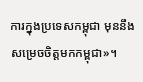ការក្នុងប្រទេសកម្ពុជា មុននឹងសម្រេចចិត្តមកកម្ពុជា»។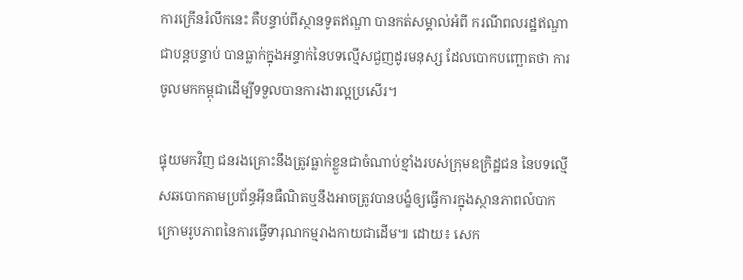ការក្រើនរំលឹកនេះ គឺបន្ទាប់ពីស្ថានទូតឥណ្ឌា បានកត់សម្គាល់អំពី ករណីពលរដ្ឋឥណ្ឌាជាបន្តបន្ទាប់ បានធ្លាក់ក្នុងអន្ទាក់នៃបទល្មើសជួញដូរមនុស្ស ដែលបោកបញ្ឆោតថា ការចូលមកកម្ពុជាដើម្បីទទួលបានការងារល្អប្រសើរ។

ផ្ទុយមកវិញ ជនរងគ្រោះនឹងត្រូវធ្លាក់ខ្លួនជាចំណាប់ខ្មាំងរបស់ក្រុមឧក្រិដ្ឋជន នៃបទល្មើសឆបោកតាមប្រព័ន្ធអ៊ីនធឺណិតឬនឹងអាចត្រូវបានបង្ខំឲ្យធ្វើការក្នុងស្ថានភាពលំបាក ក្រោមរូបភាពនៃការធ្វើទារុណកម្មរាងកាយជាដើម៕ ដោយ៖ សេក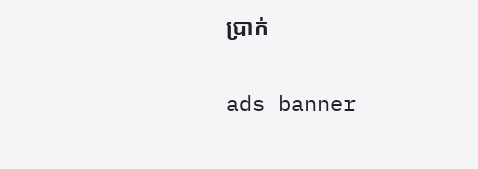ប្រាក់

ads banner